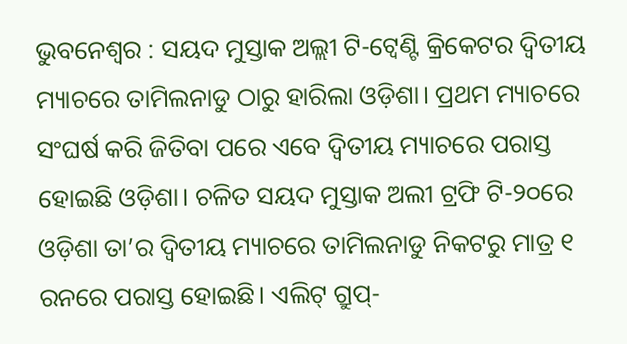ଭୁବନେଶ୍ୱର : ସୟଦ ମୁସ୍ତାକ ଅଲ୍ଲୀ ଟି-ଟ୍ୱେଣ୍ଟି କ୍ରିକେଟର ଦ୍ୱିତୀୟ ମ୍ୟାଚରେ ତାମିଲନାଡୁ ଠାରୁ ହାରିଲା ଓଡ଼ିଶା। ପ୍ରଥମ ମ୍ୟାଚରେ ସଂଘର୍ଷ କରି ଜିତିବା ପରେ ଏବେ ଦ୍ୱିତୀୟ ମ୍ୟାଚରେ ପରାସ୍ତ ହୋଇଛି ଓଡ଼ିଶା। ଚଳିତ ସୟଦ ମୁସ୍ତାକ ଅଲୀ ଟ୍ରଫି ଟି-୨୦ରେ ଓଡ଼ିଶା ତା’ର ଦ୍ୱିତୀୟ ମ୍ୟାଚରେ ତାମିଲନାଡୁ ନିକଟରୁ ମାତ୍ର ୧ ରନରେ ପରାସ୍ତ ହୋଇଛି। ଏଲିଟ୍ ଗ୍ରୁପ୍-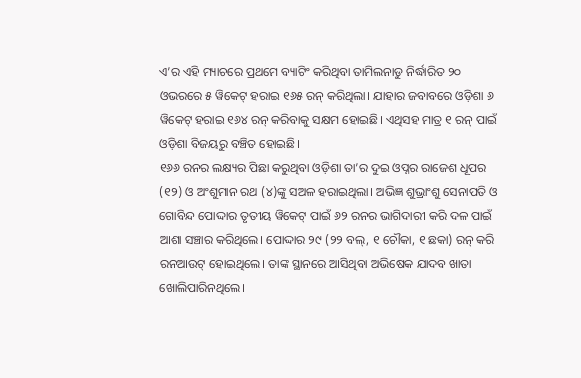ଏ’ର ଏହି ମ୍ୟାଚରେ ପ୍ରଥମେ ବ୍ୟାଟିଂ କରିଥିବା ତାମିଲନାଡୁ ନିର୍ଦ୍ଧାରିତ ୨୦ ଓଭରରେ ୫ ୱିକେଟ୍ ହରାଇ ୧୬୫ ରନ୍ କରିଥିଲା। ଯାହାର ଜବାବରେ ଓଡ଼ିଶା ୬ ୱିକେଟ୍ ହରାଇ ୧୬୪ ରନ୍ କରିବାକୁ ସକ୍ଷମ ହୋଇଛି। ଏଥିସହ ମାତ୍ର ୧ ରନ୍ ପାଇଁ ଓଡ଼ିଶା ବିଜୟରୁ ବଞ୍ଚିତ ହୋଇଛି।
୧୬୬ ରନର ଲକ୍ଷ୍ୟର ପିଛା କରୁଥିବା ଓଡ଼ିଶା ତା’ର ଦୁଇ ଓପ୍ନର ରାଜେଶ ଧୂପର (୧୨) ଓ ଅଂଶୁମାନ ରଥ (୪)ଙ୍କୁ ସଅଳ ହରାଇଥିଲା। ଅଭିଜ୍ଞ ଶୁଭ୍ରାଂଶୁ ସେନାପତି ଓ ଗୋବିନ୍ଦ ପୋଦ୍ଦାର ତୃତୀୟ ୱିକେଟ୍ ପାଇଁ ୬୨ ରନର ଭାଗିଦାରୀ କରି ଦଳ ପାଇଁ ଆଶା ସଞ୍ଚାର କରିଥିଲେ। ପୋଦ୍ଦାର ୨୯ (୨୨ ବଲ୍, ୧ ଚୌକା, ୧ ଛକା) ରନ୍ କରି ରନଆଉଟ୍ ହୋଇଥିଲେ। ତାଙ୍କ ସ୍ଥାନରେ ଆସିଥିବା ଅଭିଷେକ ଯାଦବ ଖାତା ଖୋଲିପାରିନଥିଲେ।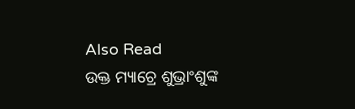Also Read
ଉକ୍ତ ମ୍ୟାଚ୍ରେ ଶୁଭ୍ରାଂଶୁଙ୍କ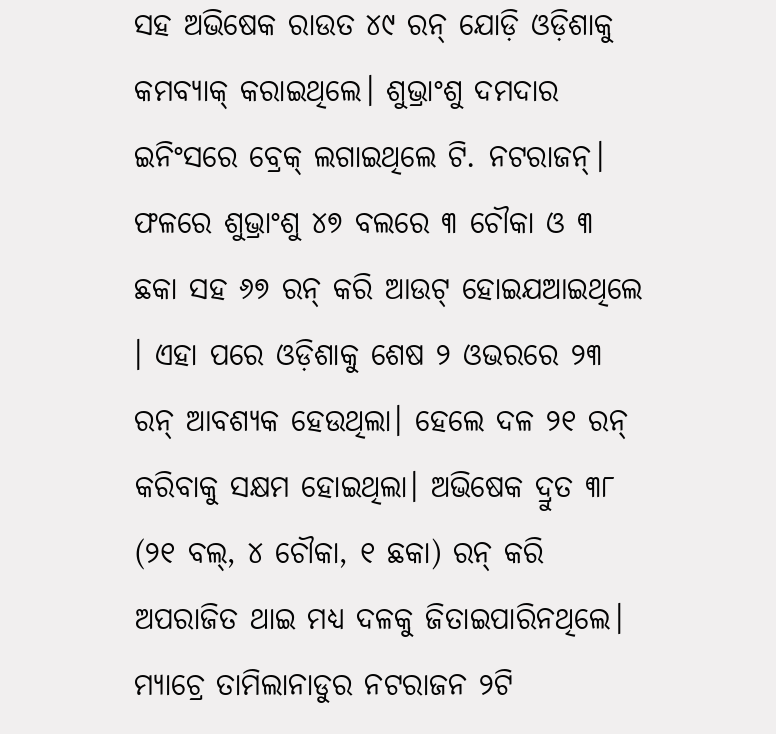ସହ ଅଭିଷେକ ରାଉତ ୪୯ ରନ୍ ଯୋଡ଼ି ଓଡ଼ିଶାକୁ କମବ୍ୟାକ୍ କରାଇଥିଲେ। ଶୁଭ୍ରାଂଶୁ ଦମଦାର ଇନିଂସରେ ବ୍ରେକ୍ ଲଗାଇଥିଲେ ଟି. ନଟରାଜନ୍। ଫଳରେ ଶୁଭ୍ରାଂଶୁ ୪୭ ବଲରେ ୩ ଚୌକା ଓ ୩ ଛକା ସହ ୬୭ ରନ୍ କରି ଆଉଟ୍ ହୋଇଯଆଇଥିଲେ । ଏହା ପରେ ଓଡ଼ିଶାକୁ ଶେଷ ୨ ଓଭରରେ ୨୩ ରନ୍ ଆବଶ୍ୟକ ହେଉଥିଲା। ହେଲେ ଦଳ ୨୧ ରନ୍ କରିବାକୁ ସକ୍ଷମ ହୋଇଥିଲା। ଅଭିଷେକ ଦ୍ରୁତ ୩୮ (୨୧ ବଲ୍, ୪ ଚୌକା, ୧ ଛକା) ରନ୍ କରି ଅପରାଜିତ ଥାଇ ମଧ୍ୟ ଦଳକୁ ଜିତାଇପାରିନଥିଲେ। ମ୍ୟାଚ୍ରେ ତାମିଲାନାଡୁର ନଟରାଜନ ୨ଟି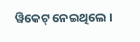ୱିକେଟ୍ ନେଇଥିଲେ ।